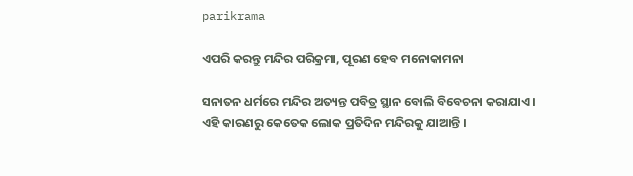parikrama

ଏପରି କରନ୍ତୁ ମନ୍ଦିର ପରିକ୍ରମା, ପୂରଣ ହେବ ମନୋକାମନା

ସନାତନ ଧର୍ମରେ ମନ୍ଦିର ଅତ୍ୟନ୍ତ ପବିତ୍ର ସ୍ଥାନ ବୋଲି ବିବେଚନା କରାଯାଏ । ଏହି କାରଣରୁ କେତେକ ଲୋକ ପ୍ରତିଦିନ ମନ୍ଦିରକୁ ଯାଆନ୍ତି ।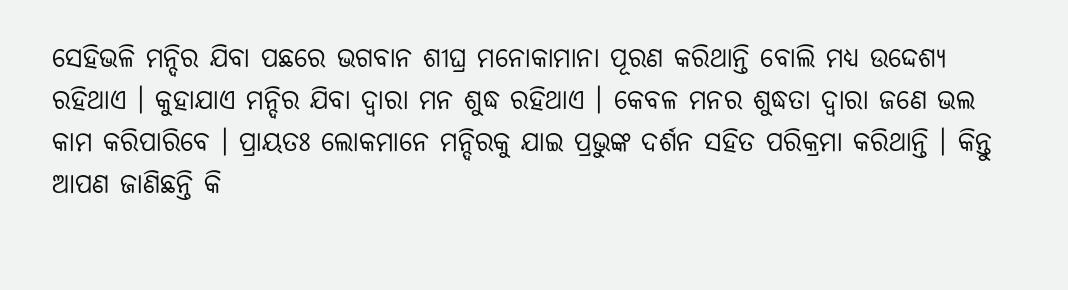ସେହିଭଳି ମନ୍ଦିର ଯିବା ପଛରେ ଭଗବାନ ଶୀଘ୍ର ମନୋକାମାନା ପୂରଣ କରିଥାନ୍ତି ବୋଲି ମଧ୍ୟ ଉଦ୍ଦେଶ୍ୟ ରହିଥାଏ । କୁହାଯାଏ ମନ୍ଦିର ଯିବା ଦ୍ୱାରା ମନ ଶୁଦ୍ଧ ରହିଥାଏ । କେବଳ ମନର ଶୁଦ୍ଧତା ଦ୍ୱାରା ଜଣେ ଭଲ କାମ କରିପାରିବେ । ପ୍ରାୟତଃ ଲୋକମାନେ ମନ୍ଦିରକୁ ଯାଇ ପ୍ରଭୁଙ୍କ ଦର୍ଶନ ସହିତ ପରିକ୍ରମା କରିଥାନ୍ତି । କିନ୍ତୁ ଆପଣ ଜାଣିଛନ୍ତି କି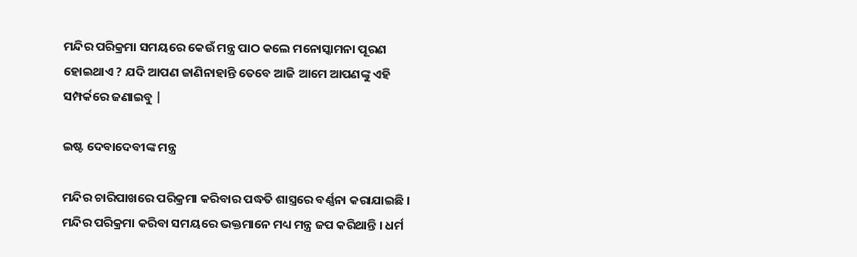ମନ୍ଦିର ପରିକ୍ରମା ସମୟରେ କେଉଁ ମନ୍ତ୍ର ପାଠ କଲେ ମନୋସ୍କାମନା ପୂରଣ ହୋଇଥାଏ ? ଯଦି ଆପଣ ଜାଣିନାହାନ୍ତି ତେବେ ଆଜି ଆମେ ଆପଣଙ୍କୁ ଏହି ସମ୍ପର୍କରେ ଜଣାଇବୁ |

ଇଷ୍ଟ ଦେବାଦେବୀଙ୍କ ମନ୍ତ୍ର

ମନ୍ଦିର ଚାରିପାଖରେ ପରିକ୍ରମା କରିବାର ପଦ୍ଧତି ଶାସ୍ତ୍ରରେ ବର୍ଣ୍ଣନା କରାଯାଇଛି । ମନ୍ଦିର ପରିକ୍ରମା କରିବା ସମୟରେ ଭକ୍ତମାନେ ମଧ୍ୟ ମନ୍ତ୍ର ଜପ କରିଥାନ୍ତି । ଧର୍ମ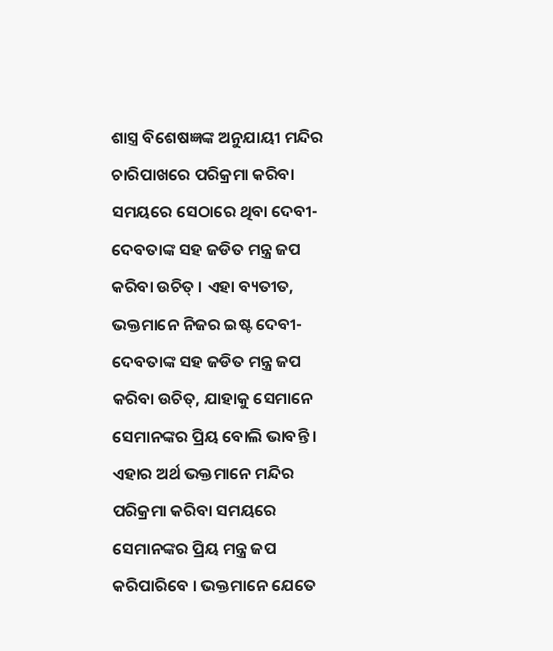ଶାସ୍ତ୍ର ବିଶେଷଜ୍ଞଙ୍କ ଅନୁଯାୟୀ ମନ୍ଦିର ଚାରିପାଖରେ ପରିକ୍ରମା କରିବା ସମୟରେ ସେଠାରେ ଥିବା ଦେବୀ-ଦେବତାଙ୍କ ସହ ଜଡିତ ମନ୍ତ୍ର ଜପ କରିବା ଉଚିତ୍ । ଏହା ବ୍ୟତୀତ, ଭକ୍ତମାନେ ନିଜର ଇଷ୍ଟ ଦେବୀ-ଦେବତାଙ୍କ ସହ ଜଡିତ ମନ୍ତ୍ର ଜପ କରିବା ଉଚିତ୍, ଯାହାକୁ ସେମାନେ ସେମାନଙ୍କର ପ୍ରିୟ ବୋଲି ଭାବନ୍ତି । ଏହାର ଅର୍ଥ ଭକ୍ତମାନେ ମନ୍ଦିର ପରିକ୍ରମା କରିବା ସମୟରେ ସେମାନଙ୍କର ପ୍ରିୟ ମନ୍ତ୍ର ଜପ କରିପାରିବେ । ଭକ୍ତମାନେ ଯେତେ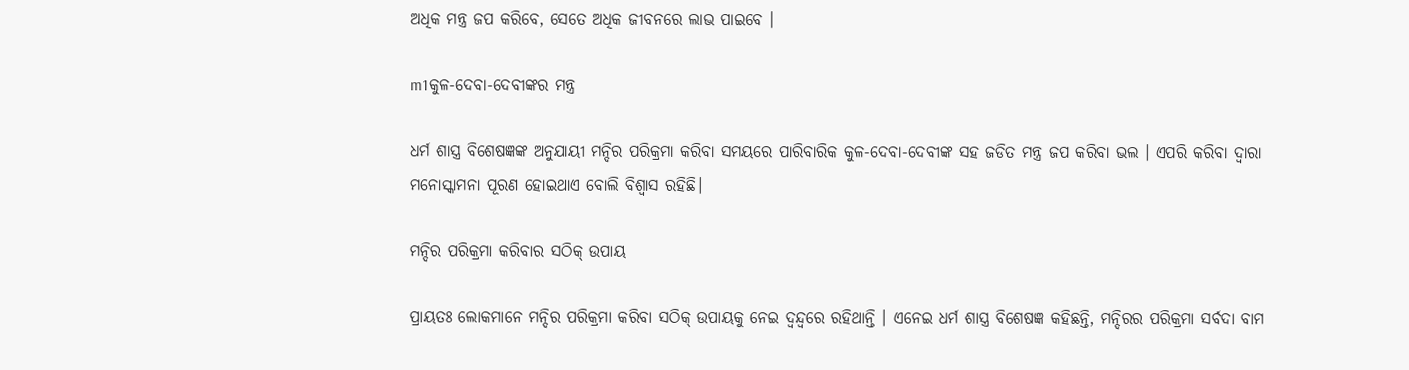ଅଧିକ ମନ୍ତ୍ର ଜପ କରିବେ, ସେତେ ଅଧିକ ଜୀବନରେ ଲାଭ ପାଇବେ ।

m1କୁଳ-ଦେବା-ଦେବୀଙ୍କର ମନ୍ତ୍ର

ଧର୍ମ ଶାସ୍ତ୍ର ବିଶେଷଜ୍ଞଙ୍କ ଅନୁଯାୟୀ ମନ୍ଦିର ପରିକ୍ରମା କରିବା ସମୟରେ ପାରିବାରିକ କୁଳ-ଦେବା-ଦେବୀଙ୍କ ସହ ଜଡିତ ମନ୍ତ୍ର ଜପ କରିବା ଭଲ । ଏପରି କରିବା ଦ୍ୱାରା ମନୋସ୍କାମନା ପୂରଣ ହୋଇଥାଏ ବୋଲି ବିଶ୍ୱାସ ରହିଛି।

ମନ୍ଦିର ପରିକ୍ରମା କରିବାର ସଠିକ୍ ଉପାୟ

ପ୍ରାୟତଃ ଲୋକମାନେ ମନ୍ଦିର ପରିକ୍ରମା କରିବା ସଠିକ୍ ଉପାୟକୁ ନେଇ ଦ୍ୱନ୍ଦ୍ୱରେ ରହିଥାନ୍ତି । ଏନେଇ ଧର୍ମ ଶାସ୍ତ୍ର ବିଶେଷଜ୍ଞ କହିଛନ୍ତି, ମନ୍ଦିରର ପରିକ୍ରମା ସର୍ବଦା ବାମ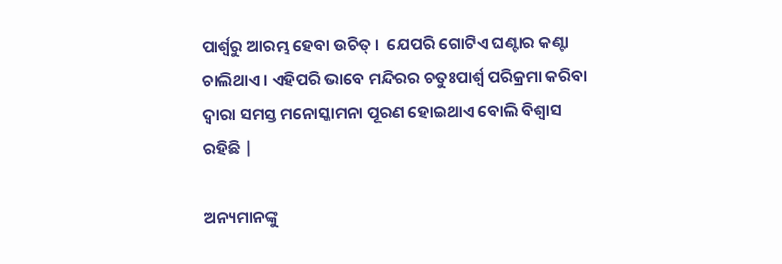ପାର୍ଶ୍ୱରୁ ଆରମ୍ଭ ହେବା ଉଚିତ୍ ।  ଯେପରି ଗୋଟିଏ ଘଣ୍ଟାର କଣ୍ଟା ଚାଲିଥାଏ । ଏହିପରି ଭାବେ ମନ୍ଦିରର ଚତୁଃପାର୍ଶ୍ୱ ପରିକ୍ରମା କରିବା ଦ୍ୱାରା ସମସ୍ତ ମନୋସ୍କାମନା ପୂରଣ ହୋଇଥାଏ ବୋଲି ବିଶ୍ୱାସ ରହିଛି |

ଅନ୍ୟମାନଙ୍କୁ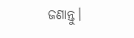ଜଣାନ୍ତୁ।